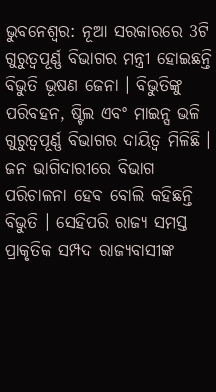ଭୁବନେଶ୍ବର: ନୂଆ ସରକାରରେ 3ଟି ଗୁରୁତ୍ୱପୂର୍ଣ୍ଣ ବିଭାଗର ମନ୍ତ୍ରୀ ହୋଇଛନ୍ତି ବିଭୁତି ଭୂଷଣ ଜେନା । ବିଭୁତିଙ୍କୁ ପରିବହନ, ଷ୍ଟିଲ ଏବଂ ମାଇନ୍ସ ଭଳି ଗୁରୁତ୍ୱପୂର୍ଣ୍ଣ ବିଭାଗର ଦାୟିତ୍ୱ ମିଳିଛି । ଜନ ଭାଗିଦାରୀରେ ବିଭାଗ ପରିଚାଳନା ହେବ ବୋଲି କହିଛନ୍ତି ବିଭୁତି । ସେହିପରି ରାଜ୍ୟ ସମସ୍ତ ପ୍ରାକୃତିକ ସମ୍ପଦ ରାଜ୍ୟବାସୀଙ୍କ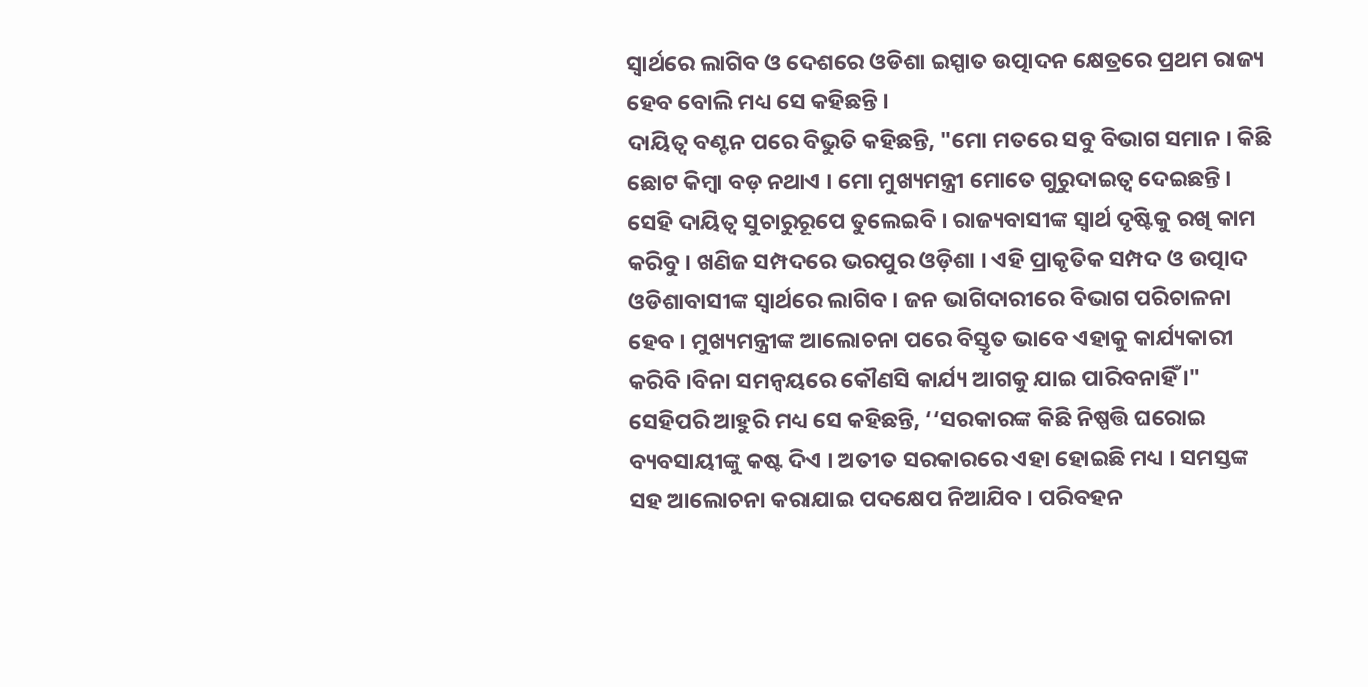ସ୍ୱାର୍ଥରେ ଲାଗିବ ଓ ଦେଶରେ ଓଡିଶା ଇସ୍ପାତ ଉତ୍ପାଦନ କ୍ଷେତ୍ରରେ ପ୍ରଥମ ରାଜ୍ୟ ହେବ ବୋଲି ମଧ୍ୟ ସେ କହିଛନ୍ତି ।
ଦାୟିତ୍ବ ବଣ୍ଟନ ପରେ ବିଭୁତି କହିଛନ୍ତି, "ମୋ ମତରେ ସବୁ ବିଭାଗ ସମାନ । କିଛି ଛୋଟ କିମ୍ବା ବଡ଼ ନଥାଏ । ମୋ ମୁଖ୍ୟମନ୍ତ୍ରୀ ମୋତେ ଗୁରୁଦାଇତ୍ୱ ଦେଇଛନ୍ତି । ସେହି ଦାୟିତ୍ୱ ସୁଚାରୁରୂପେ ତୁଲେଇବି । ରାଜ୍ୟବାସୀଙ୍କ ସ୍ୱାର୍ଥ ଦୃଷ୍ଟିକୁ ରଖି କାମ କରିବୁ । ଖଣିଜ ସମ୍ପଦରେ ଭରପୁର ଓଡ଼ିଶା । ଏହି ପ୍ରାକୃତିକ ସମ୍ପଦ ଓ ଉତ୍ପାଦ ଓଡିଶାବାସୀଙ୍କ ସ୍ୱାର୍ଥରେ ଲାଗିବ । ଜନ ଭାଗିଦାରୀରେ ବିଭାଗ ପରିଚାଳନା ହେବ । ମୁଖ୍ୟମନ୍ତ୍ରୀଙ୍କ ଆଲୋଚନା ପରେ ବିସ୍ତୃତ ଭାବେ ଏହାକୁ କାର୍ଯ୍ୟକାରୀ କରିବି ।ବିନା ସମନ୍ୱୟରେ କୌଣସି କାର୍ଯ୍ୟ ଆଗକୁ ଯାଇ ପାରିବନାହିଁ ।"
ସେହିପରି ଆହୁରି ମଧ୍ୟ ସେ କହିଛନ୍ତି, ‘‘ସରକାରଙ୍କ କିଛି ନିଷ୍ପତ୍ତି ଘରୋଇ ବ୍ୟବସାୟୀଙ୍କୁ କଷ୍ଟ ଦିଏ । ଅତୀତ ସରକାରରେ ଏହା ହୋଇଛି ମଧ୍ୟ । ସମସ୍ତଙ୍କ ସହ ଆଲୋଚନା କରାଯାଇ ପଦକ୍ଷେପ ନିଆଯିବ । ପରିବହନ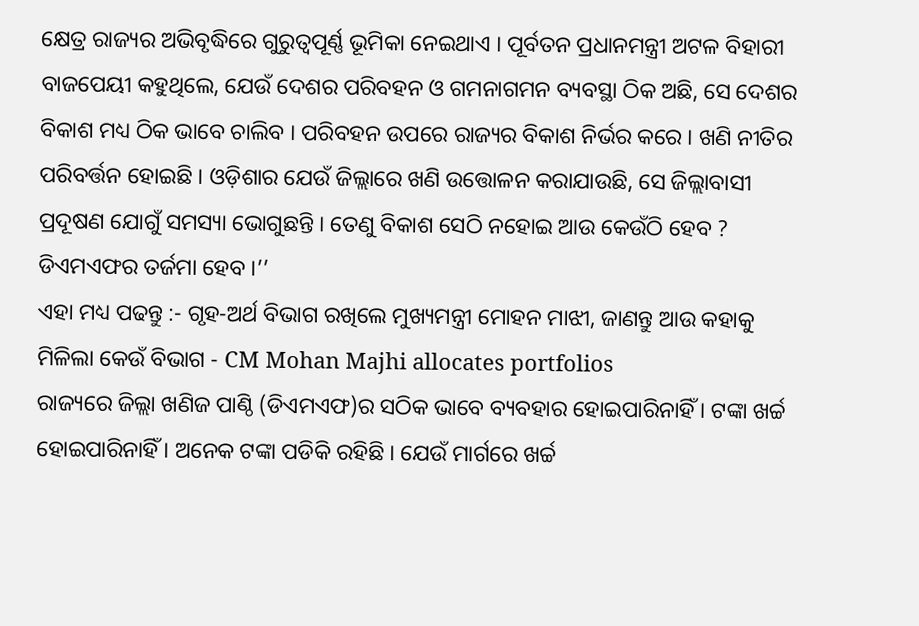କ୍ଷେତ୍ର ରାଜ୍ୟର ଅଭିବୃଦ୍ଧିରେ ଗୁରୁତ୍ୱପୂର୍ଣ୍ଣ ଭୂମିକା ନେଇଥାଏ । ପୂର୍ବତନ ପ୍ରଧାନମନ୍ତ୍ରୀ ଅଟଳ ବିହାରୀ ବାଜପେୟୀ କହୁଥିଲେ, ଯେଉଁ ଦେଶର ପରିବହନ ଓ ଗମନାଗମନ ବ୍ୟବସ୍ଥା ଠିକ ଅଛି, ସେ ଦେଶର ବିକାଶ ମଧ୍ୟ ଠିକ ଭାବେ ଚାଲିବ । ପରିବହନ ଉପରେ ରାଜ୍ୟର ବିକାଶ ନିର୍ଭର କରେ । ଖଣି ନୀତିର ପରିବର୍ତ୍ତନ ହୋଇଛି । ଓଡ଼ିଶାର ଯେଉଁ ଜିଲ୍ଲାରେ ଖଣି ଉତ୍ତୋଳନ କରାଯାଉଛି, ସେ ଜିଲ୍ଲାବାସୀ ପ୍ରଦୂଷଣ ଯୋଗୁଁ ସମସ୍ୟା ଭୋଗୁଛନ୍ତି । ତେଣୁ ବିକାଶ ସେଠି ନହୋଇ ଆଉ କେଉଁଠି ହେବ ? ଡିଏମଏଫର ତର୍ଜମା ହେବ ।’’
ଏହା ମଧ୍ୟ ପଢନ୍ତୁ :- ଗୃହ-ଅର୍ଥ ବିଭାଗ ରଖିଲେ ମୁଖ୍ୟମନ୍ତ୍ରୀ ମୋହନ ମାଝୀ, ଜାଣନ୍ତୁ ଆଉ କହାକୁ ମିଳିଲା କେଉଁ ବିଭାଗ - CM Mohan Majhi allocates portfolios
ରାଜ୍ୟରେ ଜିଲ୍ଲା ଖଣିଜ ପାଣ୍ଠି (ଡିଏମଏଫ)ର ସଠିକ ଭାବେ ବ୍ୟବହାର ହୋଇପାରିନାହିଁ । ଟଙ୍କା ଖର୍ଚ୍ଚ ହୋଇପାରିନାହିଁ । ଅନେକ ଟଙ୍କା ପଡିକି ରହିଛି । ଯେଉଁ ମାର୍ଗରେ ଖର୍ଚ୍ଚ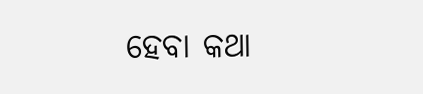ହେବା କଥା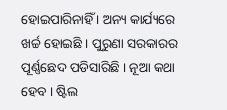ହୋଇପାରିନାହିଁ । ଅନ୍ୟ କାର୍ଯ୍ୟରେ ଖର୍ଚ୍ଚ ହୋଇଛି । ପୁରୁଣା ସରକାରର ପୂର୍ଣ୍ଣଛେଦ ପଡିସାରିଛି । ନୂଆ କଥା ହେବ । ଷ୍ଟିଲ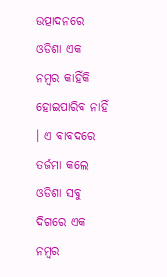ଉତ୍ପାଦନରେ ଓଡିଶା ଏକ ନମ୍ବର କାହିଁକି ହୋଇପାରିବ ନାହିଁ । ଏ ବାବଦରେ ତର୍ଜମା କଲେ ଓଡିଶା ସବୁ ଦିଗରେ ଏକ ନମ୍ବର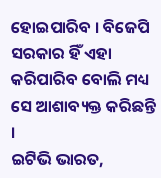ହୋଇପାରିବ । ବିଜେପି ସରକାର ହିଁ ଏହା କରିପାରିବ ବୋଲି ମଧ୍ୟ ସେ ଆଶାବ୍ୟକ୍ତ କରିଛନ୍ତି ।
ଇଟିଭି ଭାରତ,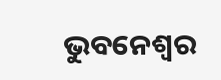ଭୁବନେଶ୍ବର